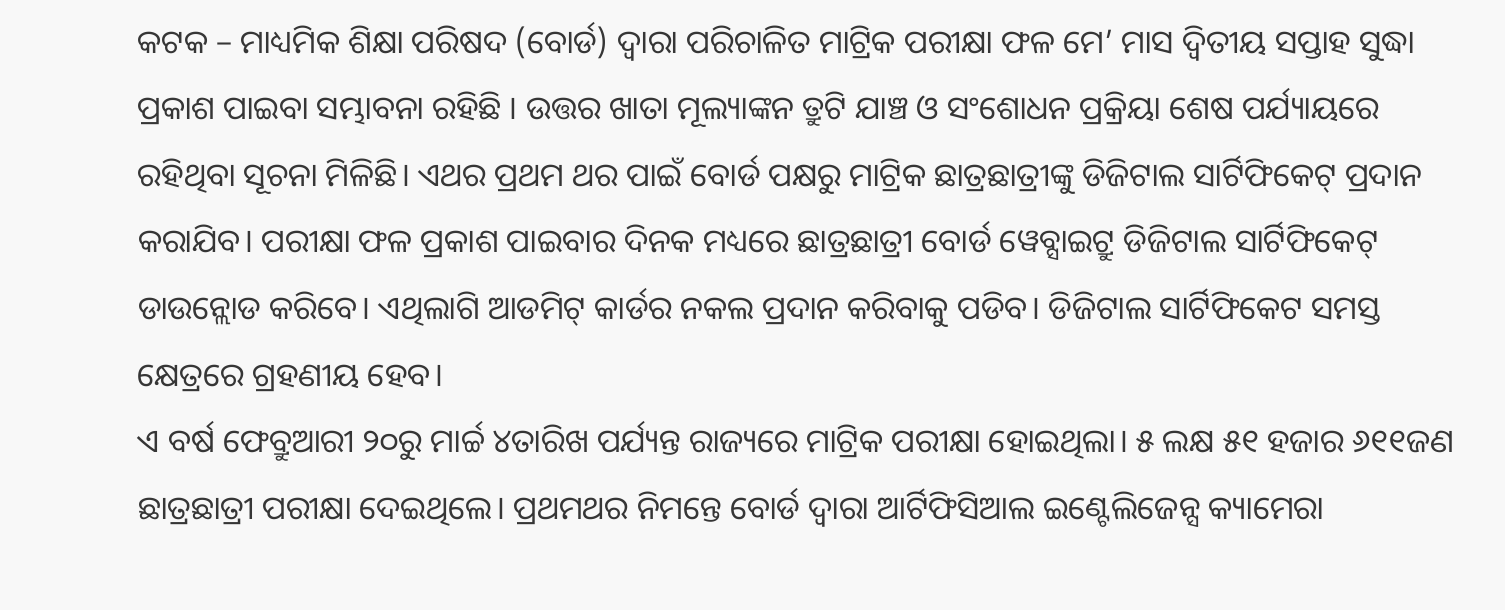କଟକ – ମାଧ୍ୟମିକ ଶିକ୍ଷା ପରିଷଦ (ବୋର୍ଡ) ଦ୍ବାରା ପରିଚାଳିତ ମାଟ୍ରିକ ପରୀକ୍ଷା ଫଳ ମେ’ ମାସ ଦ୍ବିତୀୟ ସପ୍ତାହ ସୁଦ୍ଧା ପ୍ରକାଶ ପାଇବା ସମ୍ଭାବନା ରହିଛି । ଉତ୍ତର ଖାତା ମୂଲ୍ୟାଙ୍କନ ତ୍ରୁଟି ଯାଞ୍ଚ ଓ ସଂଶୋଧନ ପ୍ରକ୍ରିୟା ଶେଷ ପର୍ଯ୍ୟାୟରେ ରହିଥିବା ସୂଚନା ମିଳିଛି। ଏଥର ପ୍ରଥମ ଥର ପାଇଁ ବୋର୍ଡ ପକ୍ଷରୁ ମାଟ୍ରିକ ଛାତ୍ରଛାତ୍ରୀଙ୍କୁ ଡିଜିଟାଲ ସାର୍ଟିଫିକେଟ୍ ପ୍ରଦାନ କରାଯିବ। ପରୀକ୍ଷା ଫଳ ପ୍ରକାଶ ପାଇବାର ଦିନକ ମଧ୍ୟରେ ଛାତ୍ରଛାତ୍ରୀ ବୋର୍ଡ ୱେବ୍ସାଇଟ୍ରୁ ଡିଜିଟାଲ ସାର୍ଟିଫିକେଟ୍ ଡାଉନ୍ଲୋଡ କରିବେ। ଏଥିଲାଗି ଆଡମିଟ୍ କାର୍ଡର ନକଲ ପ୍ରଦାନ କରିବାକୁ ପଡିବ। ଡିଜିଟାଲ ସାର୍ଟିଫିକେଟ ସମସ୍ତ କ୍ଷେତ୍ରରେ ଗ୍ରହଣୀୟ ହେବ।
ଏ ବର୍ଷ ଫେବ୍ରୁଆରୀ ୨୦ରୁ ମାର୍ଚ୍ଚ ୪ତାରିଖ ପର୍ଯ୍ୟନ୍ତ ରାଜ୍ୟରେ ମାଟ୍ରିକ ପରୀକ୍ଷା ହୋଇଥିଲା। ୫ ଲକ୍ଷ ୫୧ ହଜାର ୬୧୧ଜଣ ଛାତ୍ରଛାତ୍ରୀ ପରୀକ୍ଷା ଦେଇଥିଲେ। ପ୍ରଥମଥର ନିମନ୍ତେ ବୋର୍ଡ ଦ୍ୱାରା ଆର୍ଟିଫିସିଆଲ ଇଣ୍ଟେଲିଜେନ୍ସ କ୍ୟାମେରା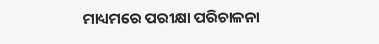ମାଧ୍ୟମରେ ପରୀକ୍ଷା ପରିଚାଳନା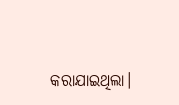କରାଯାଇଥିଲା।